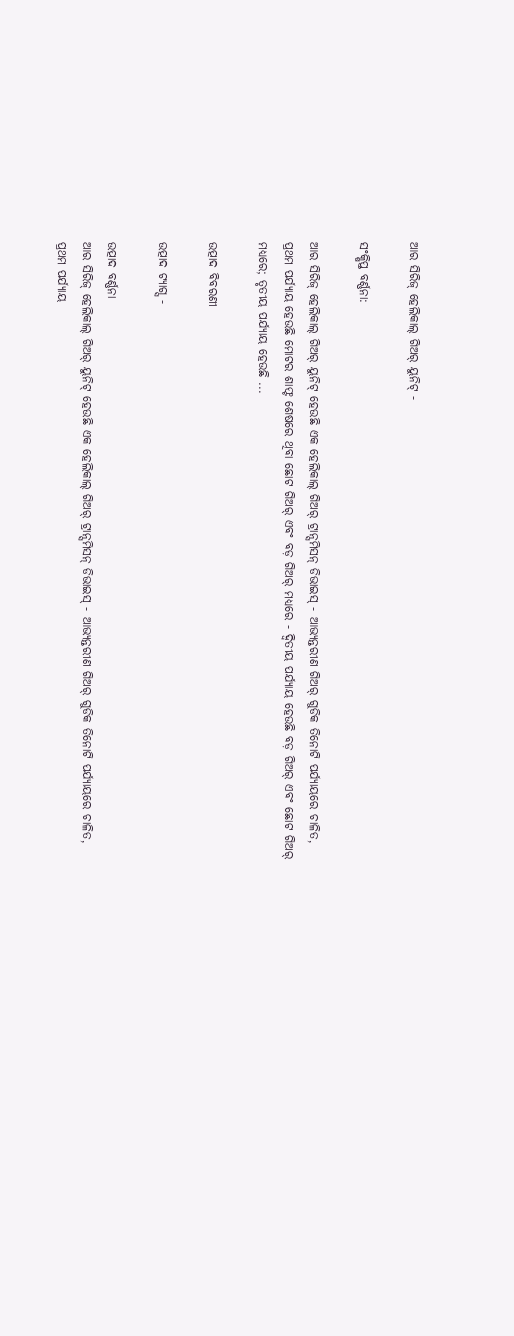ଆର ସିରିଜ୍ ହେଲିକାଲ୍ ଗିଅର୍ ୟୁନିଟ୍ -

ସଂକ୍ଷିପ୍ତ ବର୍ଣ୍ଣନା:

ଆର ସିରିଜ୍ ହେଲିକାଲ୍ ଗିଅର୍ ୟୁନିଟ୍ ହେଉଛି ଏକ ହେଲିକାଲ୍ ଗିଅର୍ ଟ୍ରାନ୍ସମିସନ୍ ଡିଭାଇସ୍ - ଆଭ୍ୟନ୍ତରୀଣ ଗିଅର୍ ଗୁଡିକ ତିନୋଟି ପର୍ଯ୍ୟାୟରେ ଚାଳିତ, ପ୍ରଥମ ପର୍ଯ୍ୟାୟ ହେଉଛି ମୋଟର ଶାଫ୍ଟ ଶେଷରେ ଥିବା ଛୋଟ ଗିଅର୍ ଏବଂ ବଡ଼ ଗିଅର୍ ମଧ୍ୟରେ - ଦ୍ୱିତୀୟ ପର୍ଯ୍ୟାୟ ହେଉଛି ବଡ଼ ଗିଅର୍ ଏବଂ ଛୋଟ ଗିଅର୍ ମଧ୍ୟରେ; ତୃତୀୟ ପର୍ଯ୍ୟାୟ ହେଉଛି ...

ଉତ୍ପାଦ ବିବରଣୀ

ଉତ୍ପାଦ ଟ୍ୟାଗ୍ସ -

ଉତ୍ପାଦ ବର୍ଣ୍ଣନା
ଆର ସିରିଜ୍ ହେଲିକାଲ୍ ଗିଅର୍ ୟୁନିଟ୍ ହେଉଛି ଏକ ହେଲିକାଲ୍ ଗିଅର୍ ଟ୍ରାନ୍ସମିସନ୍ ଡିଭାଇସ୍ - ଆଭ୍ୟନ୍ତରୀଣ ଗିଅର୍ ଗୁଡିକ ତିନୋଟି ପର୍ଯ୍ୟାୟରେ ଚାଳିତ, ପ୍ରଥମ ପର୍ଯ୍ୟାୟ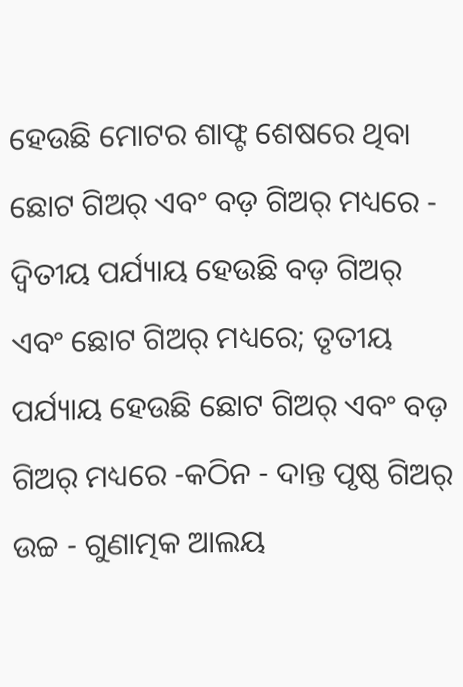ହେଉଛି ମୋଟର ଶାଫ୍ଟ ଶେଷରେ ଥିବା ଛୋଟ ଗିଅର୍ ଏବଂ ବଡ଼ ଗିଅର୍ ମଧ୍ୟରେ - ଦ୍ୱିତୀୟ ପର୍ଯ୍ୟାୟ ହେଉଛି ବଡ଼ ଗିଅର୍ ଏବଂ ଛୋଟ ଗିଅର୍ ମଧ୍ୟରେ; ତୃତୀୟ ପର୍ଯ୍ୟାୟ ହେଉଛି ଛୋଟ ଗିଅର୍ ଏବଂ ବଡ଼ ଗିଅର୍ ମଧ୍ୟରେ -କଠିନ - ଦାନ୍ତ ପୃଷ୍ଠ ଗିଅର୍ ଉଚ୍ଚ - ଗୁଣାତ୍ମକ ଆଲୟ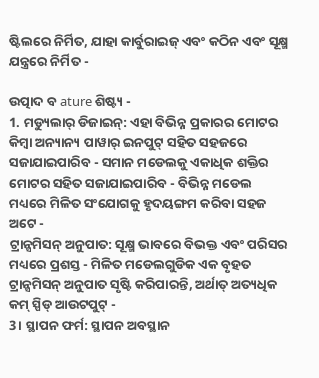ଷ୍ଟିଲରେ ନିର୍ମିତ, ଯାହା କାର୍ବୁରାଇଜ୍ ଏବଂ କଠିନ ଏବଂ ସୂକ୍ଷ୍ମ ଯନ୍ତ୍ରରେ ନିର୍ମିତ -

ଉତ୍ପାଦ ବ ature ଶିଷ୍ଟ୍ୟ -
1. ମଡ୍ୟୁଲାର୍ ଡିଜାଇନ୍: ଏହା ବିଭିନ୍ନ ପ୍ରକାରର ମୋଟର କିମ୍ବା ଅନ୍ୟାନ୍ୟ ପାୱାର୍ ଇନପୁଟ୍ ସହିତ ସହଜରେ ସଜାଯାଇପାରିବ - ସମାନ ମଡେଲକୁ ଏକାଧିକ ଶକ୍ତିର ମୋଟର ସହିତ ସଜାଯାଇପାରିବ - ବିଭିନ୍ନ ମଡେଲ ମଧ୍ୟରେ ମିଳିତ ସଂଯୋଗକୁ ହୃଦୟଙ୍ଗମ କରିବା ସହଜ ଅଟେ -
ଟ୍ରାନ୍ସମିସନ୍ ଅନୁପାତ: ସୂକ୍ଷ୍ମ ଭାବରେ ବିଭକ୍ତ ଏବଂ ପରିସର ମଧ୍ୟରେ ପ୍ରଶସ୍ତ - ମିଳିତ ମଡେଲଗୁଡିକ ଏକ ବୃହତ ଟ୍ରାନ୍ସମିସନ୍ ଅନୁପାତ ସୃଷ୍ଟି କରିପାରନ୍ତି, ଅର୍ଥାତ୍ ଅତ୍ୟଧିକ କମ୍ ସ୍ପିଡ୍ ଆଉଟପୁଟ୍ -
3। ସ୍ଥାପନ ଫର୍ମ: ସ୍ଥାପନ ଅବସ୍ଥାନ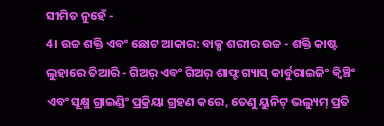ସୀମିତ ନୁହେଁ -
4। ଉଚ୍ଚ ଶକ୍ତି ଏବଂ ଛୋଟ ଆକାର: ବାକ୍ସ ଶରୀର ଉଚ୍ଚ - ଶକ୍ତି କାଷ୍ଟ ଲୁହାରେ ତିଆରି - ଗିଅର୍ ଏବଂ ଗିଅର୍ ଶାଫ୍ଟ ଗ୍ୟାସ୍ କାର୍ବୁରାଇଜିଂ କ୍ୱିଞ୍ଚିଂ ଏବଂ ସୂକ୍ଷ୍ମ ଗ୍ରାଇଣ୍ଡିଂ ପ୍ରକ୍ରିୟା ଗ୍ରହଣ କରେ, ତେଣୁ ୟୁନିଟ୍ ଭଲ୍ୟୁମ୍ ପ୍ରତି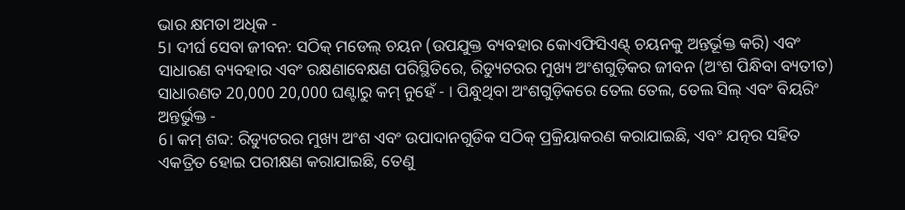ଭାର କ୍ଷମତା ଅଧିକ -
5। ଦୀର୍ଘ ସେବା ଜୀବନ: ସଠିକ୍ ମଡେଲ୍ ଚୟନ (ଉପଯୁକ୍ତ ବ୍ୟବହାର କୋଏଫିସିଏଣ୍ଟ୍ ଚୟନକୁ ଅନ୍ତର୍ଭୂକ୍ତ କରି) ଏବଂ ସାଧାରଣ ବ୍ୟବହାର ଏବଂ ରକ୍ଷଣାବେକ୍ଷଣ ପରିସ୍ଥିତିରେ, ରିଡ୍ୟୁଟରର ମୁଖ୍ୟ ଅଂଶଗୁଡ଼ିକର ଜୀବନ (ଅଂଶ ପିନ୍ଧିବା ବ୍ୟତୀତ) ସାଧାରଣତ 20,000 20,000 ଘଣ୍ଟାରୁ କମ୍ ନୁହେଁ - । ପିନ୍ଧୁଥିବା ଅଂଶଗୁଡ଼ିକରେ ତେଲ ତେଲ, ତେଲ ସିଲ୍ ଏବଂ ବିୟରିଂ ଅନ୍ତର୍ଭୁକ୍ତ -
6। କମ୍ ଶବ୍ଦ: ରିଡ୍ୟୁଟରର ମୁଖ୍ୟ ଅଂଶ ଏବଂ ଉପାଦାନଗୁଡିକ ସଠିକ୍ ପ୍ରକ୍ରିୟାକରଣ କରାଯାଇଛି, ଏବଂ ଯତ୍ନର ସହିତ ଏକତ୍ରିତ ହୋଇ ପରୀକ୍ଷଣ କରାଯାଇଛି, ତେଣୁ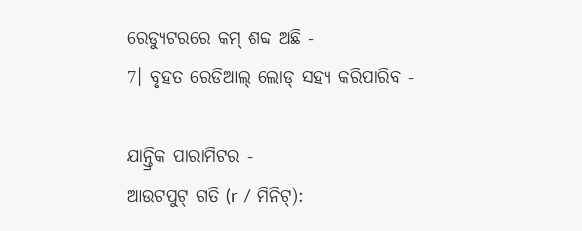ରେଡ୍ୟୁଟରରେ କମ୍ ଶବ୍ଦ ଅଛି -
7। ବୃହତ ରେଡିଆଲ୍ ଲୋଡ୍ ସହ୍ୟ କରିପାରିବ -

ଯାନ୍ତ୍ରିକ ପାରାମିଟର -
ଆଉଟପୁଟ୍ ଗତି (r / ମିନିଟ୍):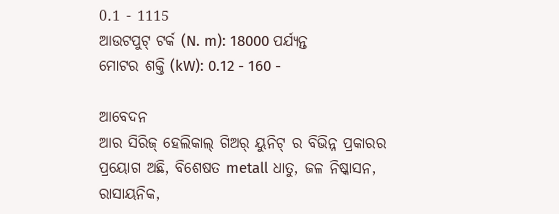0.1 - 1115
ଆଉଟପୁଟ୍ ଟର୍କ (N. m): 18000 ପର୍ଯ୍ୟନ୍ତ
ମୋଟର ଶକ୍ତି (kW): 0.12 - 160 -

ଆବେଦନ
ଆର ସିରିଜ୍ ହେଲିକାଲ୍ ଗିଅର୍ ୟୁନିଟ୍ ର ବିଭିନ୍ନ ପ୍ରକାରର ପ୍ରୟୋଗ ଅଛି, ବିଶେଷତ metall ଧାତୁ, ଜଳ ନିଷ୍କାସନ, ରାସାୟନିକ,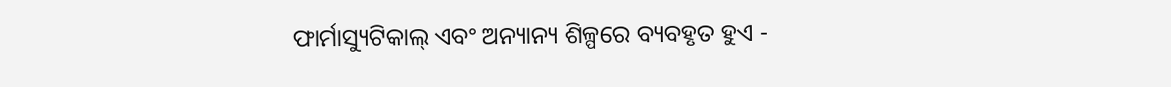ଫାର୍ମାସ୍ୟୁଟିକାଲ୍ ଏବଂ ଅନ୍ୟାନ୍ୟ ଶିଳ୍ପରେ ବ୍ୟବହୃତ ହୁଏ -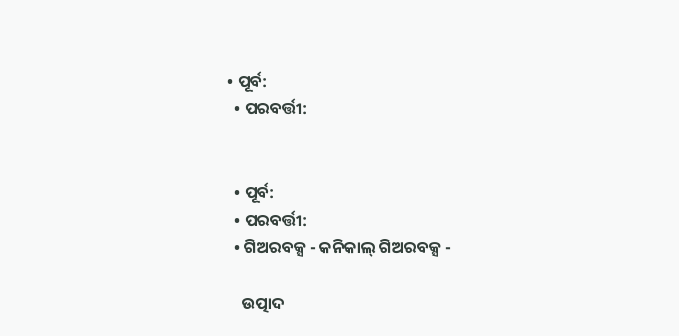• ପୂର୍ବ:
  • ପରବର୍ତ୍ତୀ:


  • ପୂର୍ବ:
  • ପରବର୍ତ୍ତୀ:
  • ଗିଅରବକ୍ସ - କନିକାଲ୍ ଗିଅରବକ୍ସ -

    ଉତ୍ପାଦ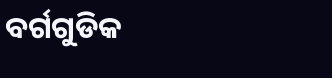ବର୍ଗଗୁଡିକ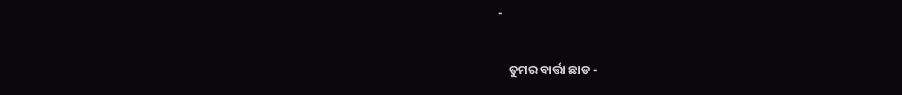-

    ତୁମର ବାର୍ତ୍ତା ଛାଡ -